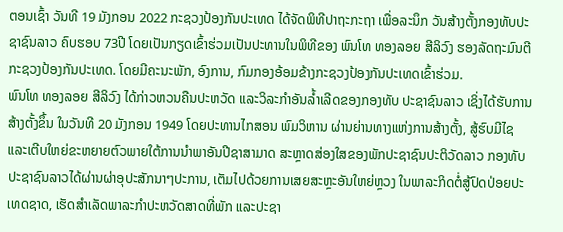ຕອນເຊົ້າ ວັນທີ 19 ມັງກອນ 2022 ກະຊວງປ້ອງກັນປະເທດ ໄດ້ຈັດພິທີປາຖະກະຖາ ເພື່ອລະນຶກ ວັນສ້າງຕັ້ງກອງທັບປະຊາຊົນລາວ ຄົບຮອບ 73ປີ ໂດຍເປັນກຽດເຂົ້າຮ່ວມເປັນປະທານໃນພິທີຂອງ ພົນໂທ ທອງລອຍ ສີລິວົງ ຮອງລັດຖະມົນຕີກະຊວງປ້ອງກັນປະເທດ. ໂດຍມີຄະນະພັກ, ອົງການ, ກົມກອງອ້ອມຂ້າງກະຊວງປ້ອງກັນປະເທດເຂົ້າຮ່ວມ.
ພົນໂທ ທອງລອຍ ສີລິວົງ ໄດ້ກ່າວຫວນຄືນປະຫວັດ ແລະວິລະກໍາອັນລໍ້າເລີດຂອງກອງທັບ ປະຊາຊົນລາວ ເຊິ່ງໄດ້ຮັບການສ້າງຕັ້ງຂຶ້ນ ໃນວັນທີ 20 ມັງກອນ 1949 ໂດຍປະທານໄກສອນ ພົມວິຫານ ຜ່ານຍ່ານທາງແຫ່ງການສ້າງຕັ້ງ, ສູ້ຮົບມີໄຊ ແລະເຕີບໃຫຍ່ຂະຫຍາຍຕົວພາຍໃຕ້ການນຳພາອັນປີຊາສາມາດ ສະຫຼາດສ່ອງໃສຂອງພັກປະຊາຊົນປະຕິວັດລາວ ກອງທັບປະຊາຊົນລາວໄດ້ຜ່ານຜ່າອຸປະສັກນາໆປະການ, ເຕັມໄປດ້ວຍການເສຍສະຫຼະອັນໃຫຍ່ຫຼວງ ໃນພາລະກິດຕໍ່ສູ້ປົດປ່ອຍປະເທດຊາດ, ເຮັດສຳເລັດພາລະກຳປະຫວັດສາດທີ່ພັກ ແລະປະຊາ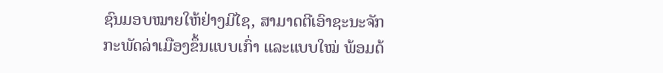ຊົນມອບໝາຍໃຫ້ຢ່າງມີໄຊ, ສາມາດຕີເອົາຊະນະຈັກກະພັດລ່າເມືອງຂຶ້ນແບບເກົ່າ ແລະແບບໃໝ່ ພ້ອມດ້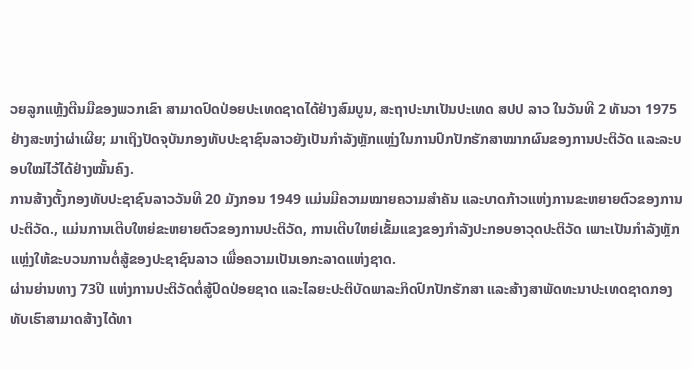ວຍລູກແຫຼ້ງຕີນມືຂອງພວກເຂົາ ສາມາດປົດປ່ອຍປະເທດຊາດໄດ້ຢ່າງສົມບູນ, ສະຖາປະນາເປັນປະເທດ ສປປ ລາວ ໃນວັນທີ 2 ທັນວາ 1975 ຢ່າງສະຫງ່າຜ່າເຜີຍ; ມາເຖິງປັດຈຸບັນກອງທັບປະຊາຊົນລາວຍັງເປັນກຳລັງຫຼັກແຫຼ່ງໃນການປົກປັກຮັກສາໝາກຜົນຂອງການປະຕິວັດ ແລະລະບອບໃໝ່ໄວ້ໄດ້ຢ່າງໝັ້ນຄົງ.
ການສ້າງຕັ້ງກອງທັບປະຊາຊົນລາວວັນທີ 20 ມັງກອນ 1949 ແມ່ນມີຄວາມໝາຍຄວາມສຳຄັນ ແລະບາດກ້າວແຫ່ງການຂະຫຍາຍຕົວຂອງການປະຕິວັດ., ແມ່ນການເຕີບໃຫຍ່ຂະຫຍາຍຕົວຂອງການປະຕິວັດ, ການເຕີບໃຫຍ່ເຂັ້ມແຂງຂອງກຳລັງປະກອບອາວຸດປະຕິວັດ ເພາະເປັນກຳລັງຫຼັກແຫຼ່ງໃຫ້ຂະບວນການຕໍ່ສູ້ຂອງປະຊາຊົນລາວ ເພື່ອຄວາມເປັນເອກະລາດແຫ່ງຊາດ.
ຜ່ານຍ່ານທາງ 73ປີ ແຫ່ງການປະຕິວັດຕໍ່ສູ້ປົດປ່ອຍຊາດ ແລະໄລຍະປະຕິບັດພາລະກິດປົກປັກຮັກສາ ແລະສ້າງສາພັດທະນາປະເທດຊາດກອງທັບເຮົາສາມາດສ້າງໄດ້ທາ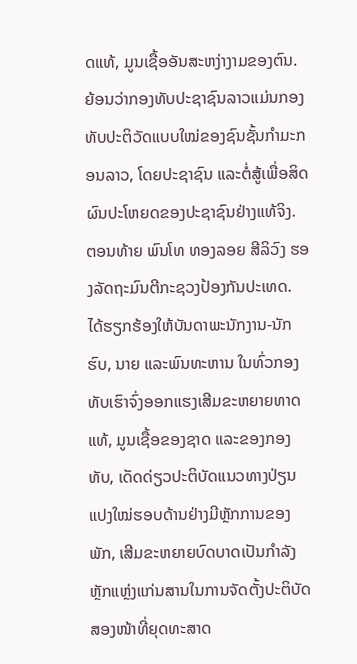ດແທ້, ມູນເຊື້ອອັນສະຫງ່າງາມຂອງຕົນ. ຍ້ອນວ່າກອງທັບປະຊາຊົນລາວແມ່ນກອງທັບປະຕິວັດແບບໃໝ່ຂອງຊົນຊັ້ນກຳມະກອນລາວ, ໂດຍປະຊາຊົນ ແລະຕໍ່ສູ້ເພື່ອສິດຜົນປະໂຫຍດຂອງປະຊາຊົນຢ່າງແທ້ຈິງ.
ຕອນທ້າຍ ພົນໂທ ທອງລອຍ ສີລິວົງ ຮອງລັດຖະມົນຕີກະຊວງປ້ອງກັນປະເທດ. ໄດ້ຮຽກຮ້ອງໃຫ້ບັນດາພະນັກງານ-ນັກຮົບ, ນາຍ ແລະພົນທະຫານ ໃນທົ່ວກອງທັບເຮົາຈົ່ງອອກແຮງເສີມຂະຫຍາຍທາດແທ້, ມູນເຊື້ອຂອງຊາດ ແລະຂອງກອງທັບ, ເດັດດ່ຽວປະຕິບັດແນວທາງປ່ຽນແປງໃໝ່ຮອບດ້ານຢ່າງມີຫຼັກການຂອງພັກ, ເສີມຂະຫຍາຍບົດບາດເປັນກຳລັງຫຼັກແຫຼ່ງແກ່ນສານໃນການຈັດຕັ້ງປະຕິບັດສອງໜ້າທີ່ຍຸດທະສາດ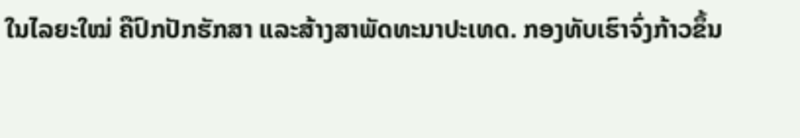ໃນໄລຍະໃໝ່ ຄືປົກປັກຮັກສາ ແລະສ້າງສາພັດທະນາປະເທດ. ກອງທັບເຮົາຈົ່ງກ້າວຂຶ້ນ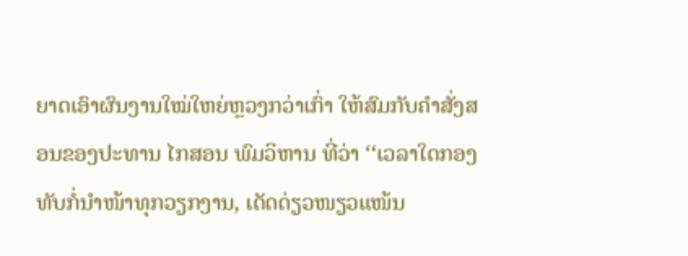ຍາດເອົາຜົນງານໃໝ່ໃຫຍ່ຫຼວງກວ່າເກົ່າ ໃຫ້ສົມກັບຄຳສັ່ງສອນຂອງປະທານ ໄກສອນ ພົມວິຫານ ທີ່ວ່າ ‘‘ເວລາໃດກອງທັບກໍ່ນຳໜ້າທຸກວຽກງານ, ເດັດດ່ຽວໜຽວແໜ້ນ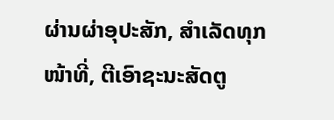ຜ່ານຜ່າອຸປະສັກ, ສຳເລັດທຸກໜ້າທີ່, ຕີເອົາຊະນະສັດຕູ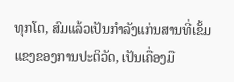ທຸກໂຕ, ສົມແລ້ວເປັນກຳລັງແກ່ນສານທີ່ເຂັ້ມແຂງຂອງການປະຕິວັດ, ເປັນເຄື່ອງມື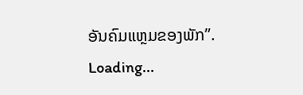ອັນຄົມແຫຼມຂອງພັກ”.
Loading...